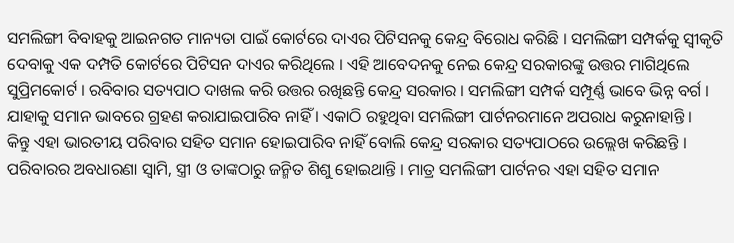ସମଲିଙ୍ଗୀ ବିବାହକୁ ଆଇନଗତ ମାନ୍ୟତା ପାଇଁ କୋର୍ଟରେ ଦାଏର ପିଟିସନକୁ କେନ୍ଦ୍ର ବିରୋଧ କରିଛି । ସମଲିଙ୍ଗୀ ସମ୍ପର୍କକୁ ସ୍ବୀକୃତି ଦେବାକୁ ଏକ ଦମ୍ପତି କୋର୍ଟରେ ପିଟିସନ ଦାଏର କରିଥିଲେ । ଏହି ଆବେଦନକୁ ନେଇ କେନ୍ଦ୍ର ସରକାରଙ୍କୁ ଉତ୍ତର ମାଗିଥିଲେ ସୁପ୍ରିମକୋର୍ଟ । ରବିବାର ସତ୍ୟପାଠ ଦାଖଲ କରି ଉତ୍ତର ରଖିଛନ୍ତି କେନ୍ଦ୍ର ସରକାର । ସମଲିଙ୍ଗୀ ସମ୍ପର୍କ ସମ୍ପୂର୍ଣ୍ଣ ଭାବେ ଭିନ୍ନ ବର୍ଗ । ଯାହାକୁ ସମାନ ଭାବରେ ଗ୍ରହଣ କରାଯାଇପାରିବ ନାହିଁ । ଏକାଠି ରହୁଥିବା ସମଲିଙ୍ଗୀ ପାର୍ଟନରମାନେ ଅପରାଧ କରୁନାହାନ୍ତି ।
କିନ୍ତୁ ଏହା ଭାରତୀୟ ପରିବାର ସହିତ ସମାନ ହୋଇପାରିବ ନାହିଁ ବୋଲି କେନ୍ଦ୍ର ସରକାର ସତ୍ୟପାଠରେ ଉଲ୍ଲେଖ କରିଛନ୍ତି । ପରିବାରର ଅବଧାରଣା ସ୍ବାମି, ସ୍ତ୍ରୀ ଓ ତାଙ୍କଠାରୁ ଜନ୍ମିତ ଶିଶୁ ହୋଇଥାନ୍ତି । ମାତ୍ର ସମଲିଙ୍ଗୀ ପାର୍ଟନର ଏହା ସହିତ ସମାନ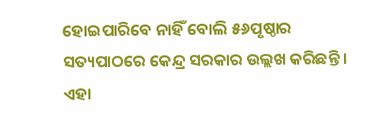ହୋଇପାରିବେ ନାହିଁ ବୋଲି ୫୬ପୃଷ୍ଠାର ସତ୍ୟପାଠରେ କେନ୍ଦ୍ର ସରକାର ଉଲ୍ଲଖ କରିଛନ୍ତି । ଏହା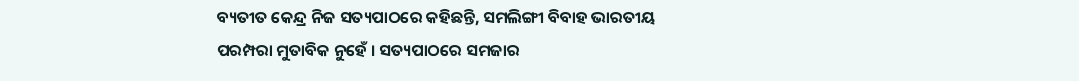ବ୍ୟତୀତ କେନ୍ଦ୍ର ନିଜ ସତ୍ୟପାଠରେ କହିଛନ୍ତି, ସମଲିଙ୍ଗୀ ବିବାହ ଭାରତୀୟ ପରମ୍ପରା ମୁତାବିକ ନୁହେଁ । ସତ୍ୟପାଠରେ ସମଜାର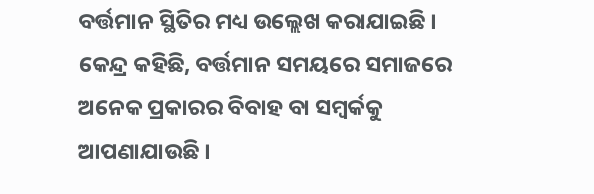ବର୍ତ୍ତମାନ ସ୍ଥିତିର ମଧ୍ୟ ଉଲ୍ଲେଖ କରାଯାଇଛି । କେନ୍ଦ୍ର କହିଛି, ବର୍ତ୍ତମାନ ସମୟରେ ସମାଜରେ ଅନେକ ପ୍ରକାରର ବିବାହ ବା ସମ୍ବର୍କକୁ ଆପଣାଯାଉଛି ।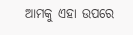ଆମକୁ ଏହା ଉପରେ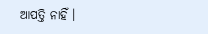ଆପତ୍ତି ନାହିଁ ।